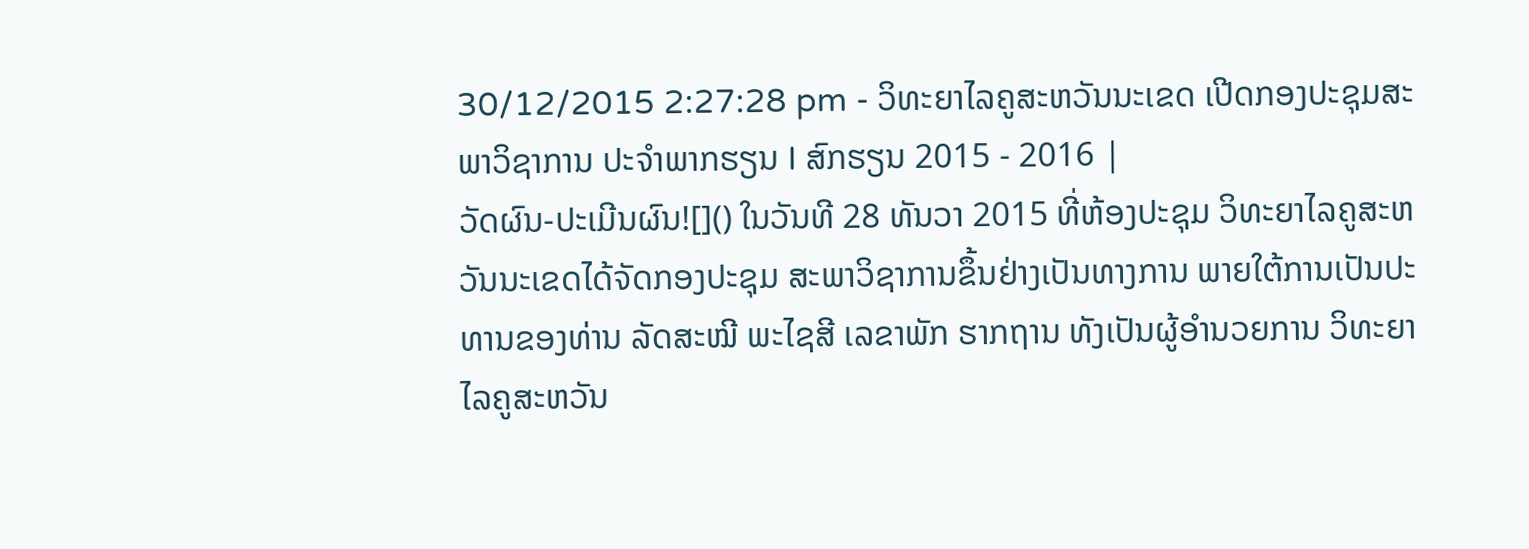30/12/2015 2:27:28 pm - ວິທະຍາໄລຄູສະຫວັນນະເຂດ ເປີດກອງປະຊຸມສະພາວິຊາການ ປະຈຳພາກຮຽນ I ສົກຮຽນ 2015 - 2016 |
ວັດຜົນ-ປະເມີນຜົນ![]() ໃນວັນທີ 28 ທັນວາ 2015 ທີ່ຫ້ອງປະຊຸມ ວິທະຍາໄລຄູສະຫວັນນະເຂດໄດ້ຈັດກອງປະຊຸມ ສະພາວິຊາການຂຶ້ນຢ່າງເປັນທາງການ ພາຍໃຕ້ການເປັນປະທານຂອງທ່ານ ລັດສະໝີ ພະໄຊສີ ເລຂາພັກ ຮາກຖານ ທັງເປັນຜູ້ອຳນວຍການ ວິທະຍາໄລຄູສະຫວັນ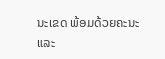ນະເຂດ ພ້ອມດ້ວຍຄະນະ ແລະ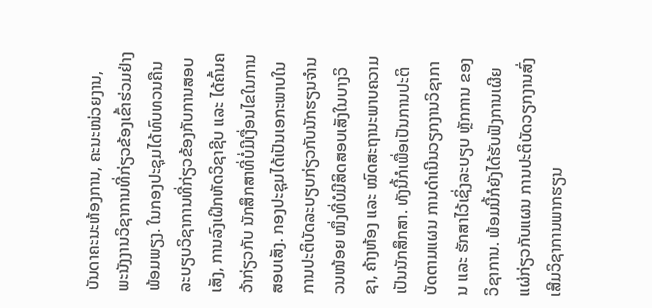ບັນດາຄະນະຫ້ອງການ, ຄະນະໜ່ວຍງານ, ພະນັງງານວິຊາການທີ່ກ່ຽວຂ້ອງເຂົ້າຮ່ວມຢ່າງພ້ອມພຽງ. ໃນກອງປະຊຸມໄດ້ທົບທວນຄືນລະບຽບວິຊາການທີ່ກ່ຽວຂ້ອງກັບການສອບເສັງ, ການລົງເຝິກຫັດວິຊາຊີບ ແລະ ໄດ້ຄົ້ນຄວ້າກ່ຽວກັບ ນັກສຶກສາທີ່ບໍ່ມີເງື່ອນໄຂໃນການສອບເສັງ. ກອງປະຊຸມໄດ້ເປັນເອກະພາບໃນການປະຕິບັດລະບຽບກ່ຽວກັບນັກຮຽນຈຳນວນໜ້ອຍ ໜຶ່ງທີ່ບໍມີສິດສອບເສັງໃນບາງວິຊາ, ຄ້າງຫ້ອງ ແລະ ໝົດສະຖານະພາບຄວາມເປັນນັກສຶກສາ. ທັງນີ້ກໍເພື່ອເປັນການປະຕິບັດຕາມແຜນ ການດຳເນີນວຽກງານວິຊາການ ແລະ ຮັກສາໄວ້ເຊິ່ງລະບຽບ ຫຼັກການ ຂອງວິຊາການ. ພ້ອມນີ້ກໍຍັງໄດ້ຮັບຟັງການເຜີຍແຜ່ກ່ຽວກັບແຜນ ການປະຕິບັດວຽກງານສົ່ງເສີມວິຊາການພາກຮຽນ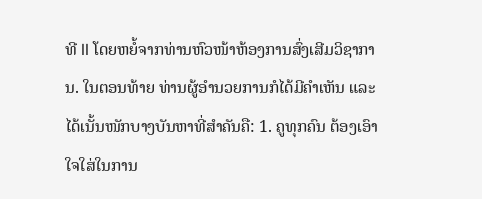ທີ II ໂດຍຫຍໍ້ຈາກທ່ານຫົວໜ້າຫ້ອງການສົ່ງເສີມວິຊາການ. ໃນຕອນທ້າຍ ທ່ານຜູ້ອຳນວຍການກໍໄດ້ມີຄຳເຫັນ ແລະ ໄດ້ເນັ້ນໜັກບາງບັນຫາທີ່ສຳຄັນຄື: 1. ຄູທຸກຄົນ ຕ້ອງເອົາໃຈໃສ່ໃນການ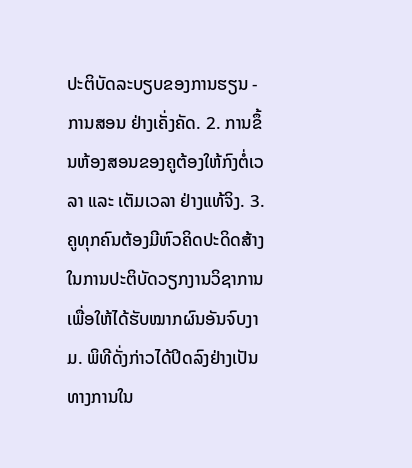ປະຕິບັດລະບຽບຂອງການຮຽນ - ການສອນ ຢ່າງເຄັ່ງຄັດ. 2. ການຂຶ້ນຫ້ອງສອນຂອງຄູຕ້ອງໃຫ້ກົງຕໍ່ເວລາ ແລະ ເຕັມເວລາ ຢ່າງແທ້ຈິງ. 3. ຄູທຸກຄົນຕ້ອງມີຫົວຄິດປະດິດສ້າງໃນການປະຕິບັດວຽກງານວິຊາການເພື່ອໃຫ້ໄດ້ຮັບໝາກຜົນອັນຈົບງາມ. ພິທີດັ່ງກ່າວໄດ້ປິດລົງຢ່າງເປັນທາງການໃນ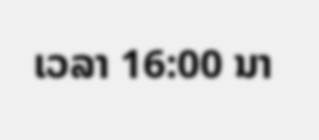ເວລາ 16:00 ນາ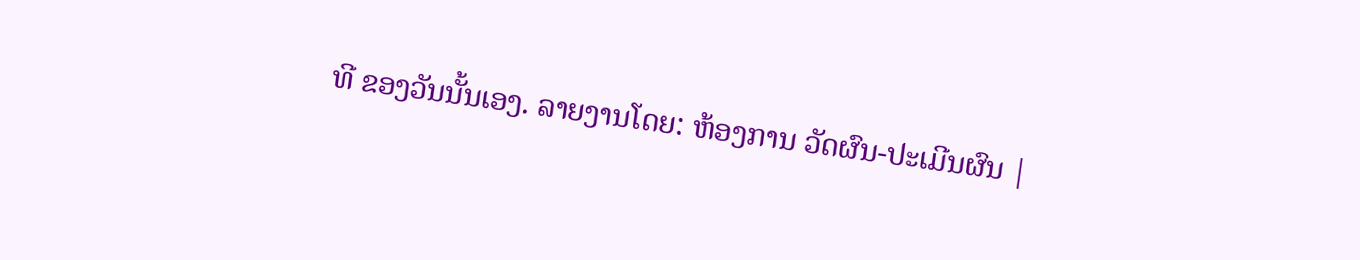ທີ ຂອງວັນນັ້ນເອງ. ລາຍງານໂດຍ: ຫ້ອງການ ວັດຜົນ-ປະເມີນຜົນ |